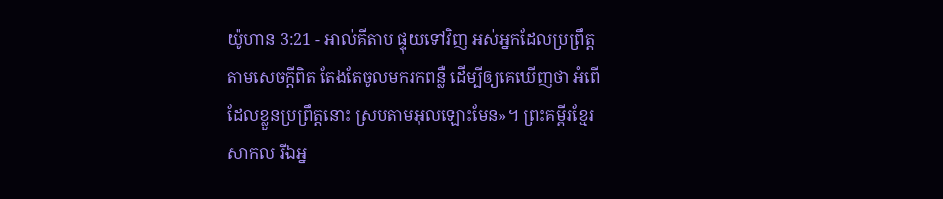យ៉ូហាន 3:21 - អាល់គីតាប ផ្ទុយទៅវិញ អស់អ្នកដែលប្រព្រឹត្ដតាមសេចក្ដីពិត តែងតែចូលមករកពន្លឺ ដើម្បីឲ្យគេឃើញថា អំពើដែលខ្លួនប្រព្រឹត្ដនោះ ស្របតាមអុលឡោះមែន»។ ព្រះគម្ពីរខ្មែរសាកល រីឯអ្ន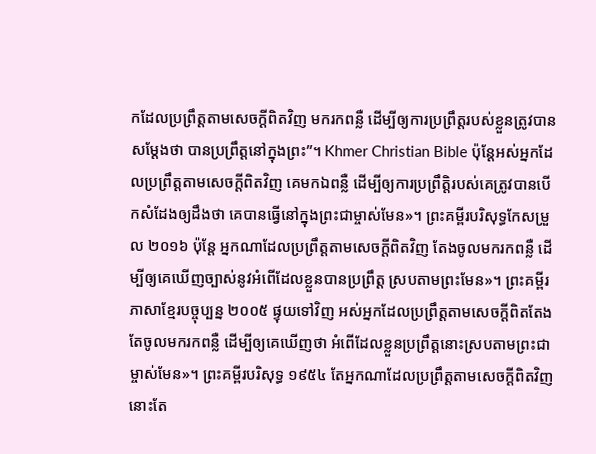កដែលប្រព្រឹត្តតាមសេចក្ដីពិតវិញ មករកពន្លឺ ដើម្បីឲ្យការប្រព្រឹត្តរបស់ខ្លួនត្រូវបានសម្ដែងថា បានប្រព្រឹត្តនៅក្នុងព្រះ”។ Khmer Christian Bible ប៉ុន្ដែអស់អ្នកដែលប្រព្រឹត្តតាមសេចក្ដីពិតវិញ គេមកឯពន្លឺ ដើម្បីឲ្យការប្រព្រឹត្តិរបស់គេត្រូវបានបើកសំដែងឲ្យដឹងថា គេបានធ្វើនៅក្នុងព្រះជាម្ចាស់មែន»។ ព្រះគម្ពីរបរិសុទ្ធកែសម្រួល ២០១៦ ប៉ុន្តែ អ្នកណាដែលប្រព្រឹត្តតាមសេចក្តីពិតវិញ តែងចូលមករកពន្លឺ ដើម្បីឲ្យគេឃើញច្បាស់នូវអំពើដែលខ្លួនបានប្រព្រឹត្ត ស្របតាមព្រះមែន»។ ព្រះគម្ពីរភាសាខ្មែរបច្ចុប្បន្ន ២០០៥ ផ្ទុយទៅវិញ អស់អ្នកដែលប្រព្រឹត្តតាមសេចក្ដីពិតតែងតែចូលមករកពន្លឺ ដើម្បីឲ្យគេឃើញថា អំពើដែលខ្លួនប្រព្រឹត្តនោះស្របតាមព្រះជាម្ចាស់មែន»។ ព្រះគម្ពីរបរិសុទ្ធ ១៩៥៤ តែអ្នកណាដែលប្រព្រឹត្តតាមសេចក្ដីពិតវិញ នោះតែ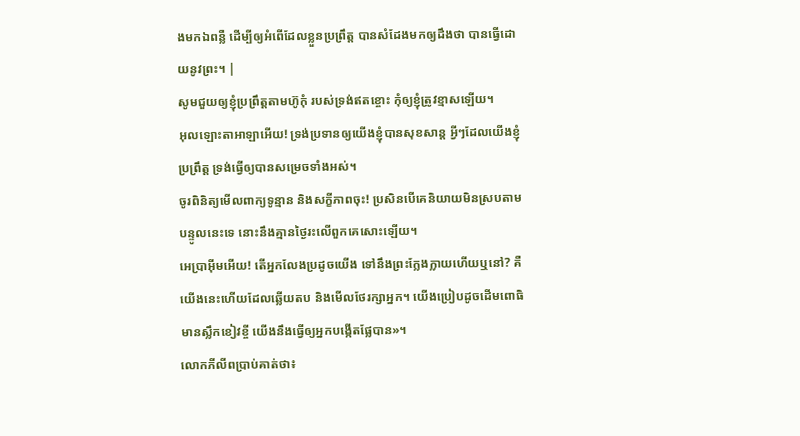ងមកឯពន្លឺ ដើម្បីឲ្យអំពើដែលខ្លួនប្រព្រឹត្ត បានសំដែងមកឲ្យដឹងថា បានធ្វើដោយនូវព្រះ។ |
សូមជួយឲ្យខ្ញុំប្រព្រឹត្តតាមហ៊ូកុំ របស់ទ្រង់ឥតខ្ចោះ កុំឲ្យខ្ញុំត្រូវខ្មាសឡើយ។
អុលឡោះតាអាឡាអើយ! ទ្រង់ប្រទានឲ្យយើងខ្ញុំបានសុខសាន្ត អ្វីៗដែលយើងខ្ញុំប្រព្រឹត្ត ទ្រង់ធ្វើឲ្យបានសម្រេចទាំងអស់។
ចូរពិនិត្យមើលពាក្យទូន្មាន និងសក្ខីភាពចុះ! ប្រសិនបើគេនិយាយមិនស្របតាមបន្ទូលនេះទេ នោះនឹងគ្មានថ្ងៃរះលើពួកគេសោះឡើយ។
អេប្រាអ៊ីមអើយ! តើអ្នកលែងប្រដូចយើង ទៅនឹងព្រះក្លែងក្លាយហើយឬនៅ? គឺយើងនេះហើយដែលឆ្លើយតប និងមើលថែរក្សាអ្នក។ យើងប្រៀបដូចដើមពោធិមានស្លឹកខៀវខ្ចី យើងនឹងធ្វើឲ្យអ្នកបង្កើតផ្លែបាន»។
លោកភីលីពប្រាប់គាត់ថា៖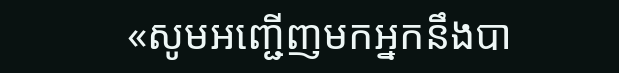«សូមអញ្ជើញមកអ្នកនឹងបា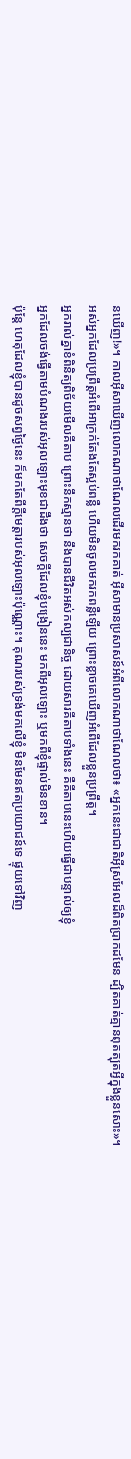នឃើញ!»។ កាលអ៊ីសាឃើញលោកណាថាណែលដើរមករកគាត់ អ៊ីសាមានប្រសាសន៍អំពីលោកណាថាណែលថា៖ «អ្នកនេះជាជាតិអ៊ីស្រអែលដ៏ពិតប្រាកដមែន ដ្បិតគាត់គ្មានពុតត្បុតអ្វីក្នុងខ្លួនសោះ»។
អស់អ្នកដែលប្រព្រឹត្ដអំពើអាក្រក់តែងតែស្អប់ពន្លឺ ហើយមិនចូលមករកពន្លឺឡើយ ព្រោះខ្លាចគេឃើញអំពើដែលខ្លួនប្រព្រឹត្ដ។
អ្នករាល់គ្នាខំពិនិត្យពិច័យមើលគីតាប ព្រោះនឹកស្មានថា នឹងបានជីវិតអស់កល្បជានិច្ច ដោយសារគីតាបទាំងនេះ គឺគីតាបនេះហើយធ្វើជាបន្ទាល់ឲ្យខ្ញុំ
អ្នកដែលចង់ធ្វើតាមបំណងរបស់អុលឡោះមុខជាដឹងថា សេចក្ដីដែលខ្ញុំបង្រៀននេះ មកពីអុលឡោះ ឬមកពីខ្ញុំផ្ទាល់មិនខាន។
ប៉ុន្ដែ ហេតុដែលខ្ញុំបានដូចសព្វថ្ងៃនេះ ក៏មកតែពីក្តីមេត្តារបស់អុលឡោះប៉ុណ្ណោះ។ គុណរបស់ទ្រង់មកលើខ្ញុំ មិនមែនឥតប្រយោជន៍ទេ ផ្ទុយទៅវិញ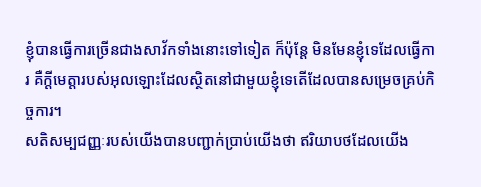ខ្ញុំបានធ្វើការច្រើនជាងសាវ័កទាំងនោះទៅទៀត ក៏ប៉ុន្ដែ មិនមែនខ្ញុំទេដែលធ្វើការ គឺក្តីមេត្តារបស់អុលឡោះដែលស្ថិតនៅជាមួយខ្ញុំទេតើដែលបានសម្រេចគ្រប់កិច្ចការ។
សតិសម្បជញ្ញៈរបស់យើងបានបញ្ជាក់ប្រាប់យើងថា ឥរិយាបថដែលយើង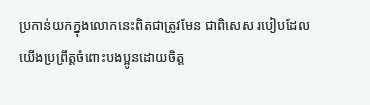ប្រកាន់យកក្នុងលោកនេះពិតជាត្រូវមែន ជាពិសេស របៀបដែលយើងប្រព្រឹត្ដចំពោះបងប្អូនដោយចិត្ដ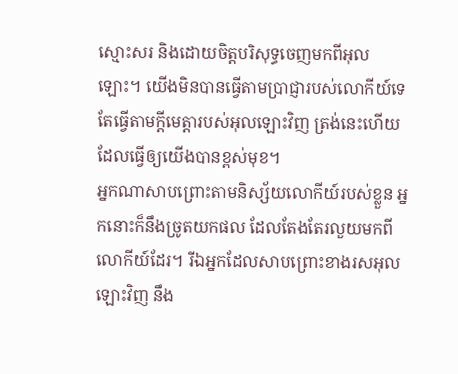ស្មោះសរ និងដោយចិត្តបរិសុទ្ធចេញមកពីអុលឡោះ។ យើងមិនបានធ្វើតាមប្រាជ្ញារបស់លោកីយ៍ទេ តែធ្វើតាមក្តីមេត្តារបស់អុលឡោះវិញ ត្រង់នេះហើយដែលធ្វើឲ្យយើងបានខ្ពស់មុខ។
អ្នកណាសាបព្រោះតាមនិស្ស័យលោកីយ៍របស់ខ្លួន អ្នកនោះក៏នឹងច្រូតយកផល ដែលតែងតែរលួយមកពីលោកីយ៍ដែរ។ រីឯអ្នកដែលសាបព្រោះខាងរសអុលឡោះវិញ នឹង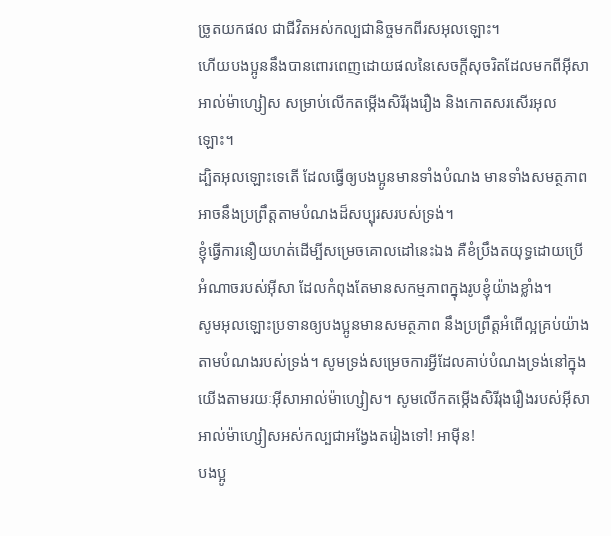ច្រូតយកផល ជាជីវិតអស់កល្បជានិច្ចមកពីរសអុលឡោះ។
ហើយបងប្អូននឹងបានពោរពេញដោយផលនៃសេចក្ដីសុចរិតដែលមកពីអ៊ីសាអាល់ម៉ាហ្សៀស សម្រាប់លើកតម្កើងសិរីរុងរឿង និងកោតសរសើរអុលឡោះ។
ដ្បិតអុលឡោះទេតើ ដែលធ្វើឲ្យបងប្អូនមានទាំងបំណង មានទាំងសមត្ថភាពអាចនឹងប្រព្រឹត្ដតាមបំណងដ៏សប្បុរសរបស់ទ្រង់។
ខ្ញុំធ្វើការនឿយហត់ដើម្បីសម្រេចគោលដៅនេះឯង គឺខំប្រឹងតយុទ្ធដោយប្រើអំណាចរបស់អ៊ីសា ដែលកំពុងតែមានសកម្មភាពក្នុងរូបខ្ញុំយ៉ាងខ្លាំង។
សូមអុលឡោះប្រទានឲ្យបងប្អូនមានសមត្ថភាព នឹងប្រព្រឹត្ដអំពើល្អគ្រប់យ៉ាង តាមបំណងរបស់ទ្រង់។ សូមទ្រង់សម្រេចការអ្វីដែលគាប់បំណងទ្រង់នៅក្នុងយើងតាមរយៈអ៊ីសាអាល់ម៉ាហ្សៀស។ សូមលើកតម្កើងសិរីរុងរឿងរបស់អ៊ីសាអាល់ម៉ាហ្សៀសអស់កល្បជាអង្វែងតរៀងទៅ! អាម៉ីន!
បងប្អូ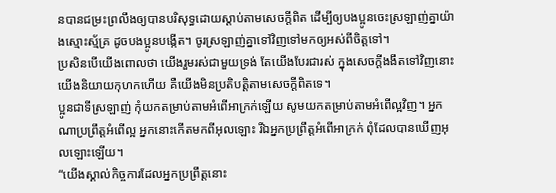នបានជម្រះព្រលឹងឲ្យបានបរិសុទ្ធដោយស្ដាប់តាមសេចក្ដីពិត ដើម្បីឲ្យបងប្អូនចេះស្រឡាញ់គ្នាយ៉ាងស្មោះស្ម័គ្រ ដូចបងប្អូនបង្កើត។ ចូរស្រឡាញ់គ្នាទៅវិញទៅមកឲ្យអស់ពីចិត្ដទៅ។
ប្រសិនបើយើងពោលថា យើងរួមរស់ជាមួយទ្រង់ តែយើងបែរជារស់ ក្នុងសេចក្ដីងងឹតទៅវិញនោះ យើងនិយាយកុហកហើយ គឺយើងមិនប្រតិបត្ដិតាមសេចក្ដីពិតទេ។
ប្អូនជាទីស្រឡាញ់ កុំយកតម្រាប់តាមអំពើអាក្រក់ឡើយ សូមយកតម្រាប់តាមអំពើល្អវិញ។ អ្នកណាប្រព្រឹត្ដអំពើល្អ អ្នកនោះកើតមកពីអុលឡោះ រីឯអ្នកប្រព្រឹត្ដអំពើអាក្រក់ ពុំដែលបានឃើញអុលឡោះឡើយ។
“យើងស្គាល់កិច្ចការដែលអ្នកប្រព្រឹត្ដនោះ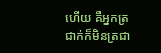ហើយ គឺអ្នកត្រជាក់ក៏មិនត្រជា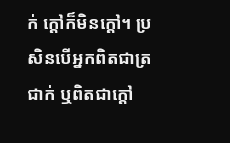ក់ ក្ដៅក៏មិនក្ដៅ។ ប្រសិនបើអ្នកពិតជាត្រជាក់ ឬពិតជាក្ដៅ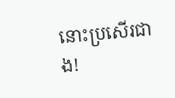នោះប្រសើរជាង!